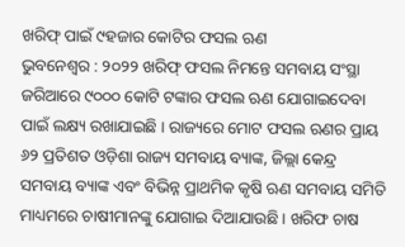ଖରିଫ୍ ପାଇଁ ୯ହଜାର କୋଟିର ଫସଲ ଋଣ
ଭୁବନେଶ୍ୱର : ୨୦୨୨ ଖରିଫ୍ ଫସଲ ନିମନ୍ତେ ସମବାୟ ସଂସ୍ଥା ଜରିଆରେ ୯୦୦୦ କୋଟି ଟଙ୍କାର ଫସଲ ଋଣ ଯୋଗାଇଦେବା ପାଇଁ ଲକ୍ଷ୍ୟ ରଖାଯାଇଛି । ରାଜ୍ୟରେ ମୋଟ ଫସଲ ଋଣର ପ୍ରାୟ ୬୨ ପ୍ରତିଶତ ଓଡ଼ିଶା ରାଜ୍ୟ ସମବାୟ ବ୍ୟାଙ୍କ, ଜିଲ୍ଲା କେନ୍ଦ୍ର ସମବାୟ ବ୍ୟାଙ୍କ ଏବଂ ବିଭିନ୍ନ ପ୍ରାଥମିକ କୃଷି ଋଣ ସମବାୟ ସମିତି ମାଧ୍ୟମରେ ଚାଷୀମାନଙ୍କୁ ଯୋଗାଇ ଦିଆଯାଉଛି । ଖରିଫ ଚାଷ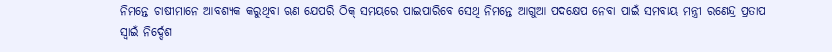ନିମନ୍ତେ ଚାଷୀମାନେ ଆବଶ୍ୟକ କରୁଥିବା ଋଣ ଯେପରି ଠିକ୍ ସମୟରେ ପାଇପାରିବେ ସେଥି ନିମନ୍ତେ ଆଗୁଆ ପଦକ୍ଷେପ ନେବା ପାଇଁ ସମବାୟ ମନ୍ତ୍ରୀ ରଣେନ୍ଦ୍ର ପ୍ରତାପ ସ୍ୱାଇଁ ନିର୍ଦ୍ଦେଶ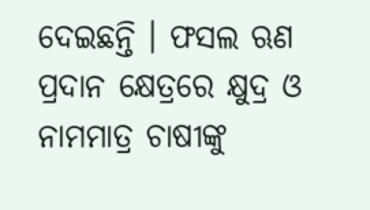ଦେଇଛନ୍ତି । ଫସଲ ଋଣ ପ୍ରଦାନ କ୍ଷେତ୍ରରେ କ୍ଷୁଦ୍ର ଓ ନାମମାତ୍ର ଚାଷୀଙ୍କୁ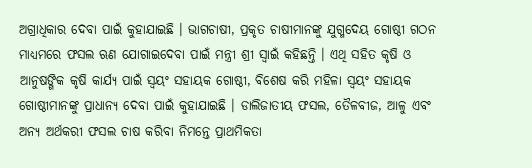ଅଗ୍ରାଧିକାର ଦେବା ପାଇଁ କୁହାଯାଇଛି । ଭାଗଚାଷୀ, ପ୍ରକୃତ ଚାଷୀମାନଙ୍କୁ ଯୁଗ୍ମଦେୟ ଗୋଷ୍ଠୀ ଗଠନ ମାଧ୍ୟମରେ ଫସଲ ଋଣ ଯୋଗାଇଦେବା ପାଇଁ ମନ୍ତ୍ରୀ ଶ୍ରୀ ସ୍ୱାଇଁ କହିଛନ୍ତି । ଏଥି ସହିତ କୃଷି ଓ ଆନୁଷଙ୍ଗିକ କୃଷି କାର୍ଯ୍ୟ ପାଇଁ ସ୍ୱୟଂ ସହାୟକ ଗୋଷ୍ଠୀ, ବିଶେଷ କରି ମହିଳା ସ୍ୱୟଂ ସହାୟକ ଗୋଷ୍ଠୀମାନଙ୍କୁ ପ୍ରାଧାନ୍ୟ ଦେବା ପାଇଁ କୁହାଯାଇଛି । ଡାଲିଜାତୀୟ ଫସଲ, ତୈଳବୀଜ, ଆଳୁ ଏବଂ ଅନ୍ୟ ଅର୍ଥକରୀ ଫସଲ ଚାଷ କରିବା ନିମନ୍ତେ ପ୍ରାଥମିକତା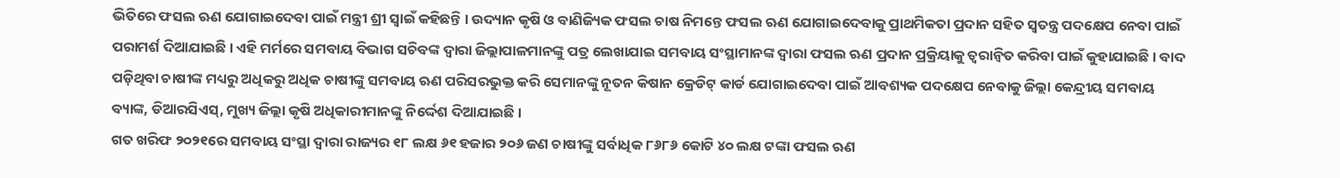ଭିତିରେ ଫସଲ ଋଣ ଯୋଗାଇଦେବା ପାଇଁ ମନ୍ତ୍ରୀ ଶ୍ରୀ ସ୍ୱାଇଁ କହିଛନ୍ତି । ଉଦ୍ୟାନ କୃଷି ଓ ବାଣିଜ୍ୟିକ ଫସଲ ଚାଷ ନିମନ୍ତେ ଫସଲ ଋଣ ଯୋଗାଇଦେବାକୁ ପ୍ରାଥମିକତା ପ୍ରଦାନ ସହିତ ସ୍ୱତନ୍ତ୍ର ପଦକ୍ଷେପ ନେବା ପାଇଁ ପରାମର୍ଶ ଦିଆଯାଇଛି । ଏହି ମର୍ମରେ ସମବାୟ ବିଭାଗ ସଚିବଙ୍କ ଦ୍ୱାରା ଜିଲ୍ଲାପାଳମାନଙ୍କୁ ପତ୍ର ଲେଖାଯାଇ ସମବାୟ ସଂସ୍ଥାମାନଙ୍କ ଦ୍ୱାରା ଫସଲ ଋଣ ପ୍ରଦାନ ପ୍ରକ୍ରିୟାକୁ ତ୍ୱରାନ୍ୱିତ କରିବା ପାଇଁ କୁହାଯାଇଛି । ବାଦ ପଡ଼ିଥିବା ଚାଷୀଙ୍କ ମଧ୍ୟରୁ ଅଧିକରୁ ଅଧିକ ଚାଷୀଙ୍କୁ ସମବାୟ ଋଣ ପରିସରଭୁକ୍ତ କରି ସେମାନଙ୍କୁ ନୂତନ କିଷାନ କ୍ରେଡିଟ୍ କାର୍ଡ ଯୋଗାଇଦେବା ପାଇଁ ଆବଶ୍ୟକ ପଦକ୍ଷେପ ନେବାକୁ ଜିଲ୍ଲା କେନ୍ଦ୍ରୀୟ ସମବାୟ ବ୍ୟାଙ୍କ, ଡିଆରସିଏସ୍, ମୁଖ୍ୟ ଜିଲ୍ଲା କୃଷି ଅଧିକାରୀମାନଙ୍କୁ ନିର୍ଦ୍ଦେଶ ଦିଆଯାଇଛି ।
ଗତ ଖରିଫ ୨୦୨୧ରେ ସମବାୟ ସଂସ୍ଥା ଦ୍ୱାରା ରାଜ୍ୟର ୧୮ ଲକ୍ଷ ୬୧ ହଜାର ୨୦୬ ଜଣ ଚାଷୀଙ୍କୁ ସର୍ବାଧିକ ୮୬୮୬ କୋଟି ୪୦ ଲକ୍ଷ ଟଙ୍କା ଫସଲ ଋଣ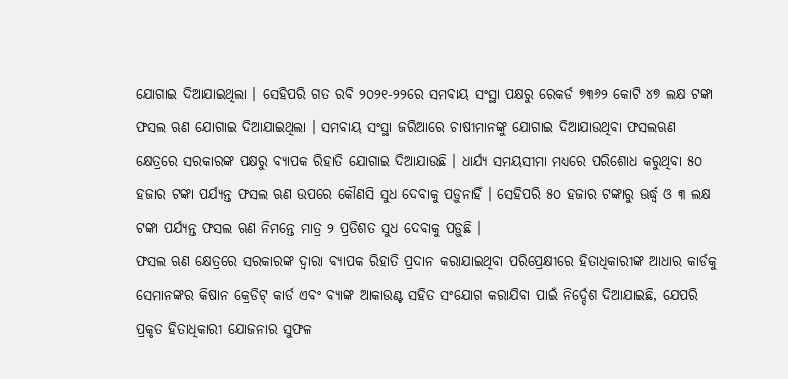ଯୋଗାଇ ଦିଆଯାଇଥିଲା । ସେହିପରି ଗତ ରବି ୨୦୨୧-୨୨ରେ ସମବାୟ ସଂସ୍ଥା ପକ୍ଷରୁ ରେକର୍ଡ ୭୩୬୨ କୋଟି ୪୭ ଲକ୍ଷ ଟଙ୍କା ଫସଲ ଋଣ ଯୋଗାଇ ଦିଆଯାଇଥିଲା । ସମବାୟ ସଂସ୍ଥା ଜରିଆରେ ଚାଷୀମାନଙ୍କୁ ଯୋଗାଇ ଦିଆଯାଉଥିବା ଫସଲଋଣ କ୍ଷେତ୍ରରେ ସରକାରଙ୍କ ପକ୍ଷରୁ ବ୍ୟାପକ ରିହାତି ଯୋଗାଇ ଦିଆଯାଉଛି । ଧାର୍ଯ୍ୟ ସମୟସୀମା ମଧ୍ୟରେ ପରିଶୋଧ କରୁଥିବା ୫୦ ହଜାର ଟଙ୍କା ପର୍ଯ୍ୟନ୍ତ ଫସଲ ଋଣ ଉପରେ କୌଣସି ସୁଧ ଦେବାକୁ ପଡ଼ୁନାହିଁ । ସେହିପରି ୫୦ ହଜାର ଟଙ୍କାରୁ ଊର୍ଦ୍ଧ୍ୱ ଓ ୩ ଲକ୍ଷ ଟଙ୍କା ପର୍ଯ୍ୟନ୍ତ ଫସଲ ଋଣ ନିମନ୍ତେ ମାତ୍ର ୨ ପ୍ରତିଶତ ସୁଧ ଦେବାକୁ ପଡ଼ୁଛି ।
ଫସଲ ଋଣ କ୍ଷେତ୍ରରେ ସରକାରଙ୍କ ଦ୍ୱାରା ବ୍ୟାପକ ରିହାତି ପ୍ରଦାନ କରାଯାଇଥିବା ପରିପ୍ରେକ୍ଷୀରେ ହିତାଧିକାରୀଙ୍କ ଆଧାର କାର୍ଡକୁ ସେମାନଙ୍କର କିଷାନ କ୍ରେଡିଟ୍ କାର୍ଡ ଏବଂ ବ୍ୟାଙ୍କ ଆକାଉଣ୍ଟ ସହିତ ସଂଯୋଗ କରାଯିବା ପାଇଁ ନିର୍ଦ୍ଦେଶ ଦିଆଯାଇଛି, ଯେପରି ପ୍ରକୃତ ହିତାଧିକାରୀ ଯୋଜନାର ସୁଫଳ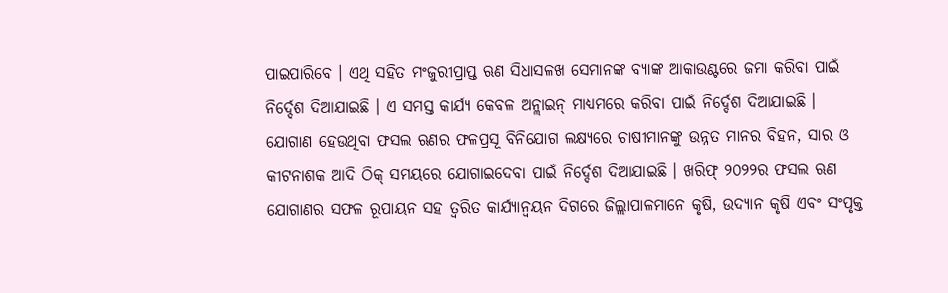ପାଇପାରିବେ । ଏଥି ସହିତ ମଂଜୁରୀପ୍ରାପ୍ତ ଋଣ ସିଧାସଳଖ ସେମାନଙ୍କ ବ୍ୟାଙ୍କ ଆକାଉଣ୍ଟରେ ଜମା କରିବା ପାଇଁ ନିର୍ଦ୍ଦେଶ ଦିଆଯାଇଛି । ଏ ସମସ୍ତ କାର୍ଯ୍ୟ କେବଳ ଅନ୍ଲାଇନ୍ ମାଧ୍ୟମରେ କରିବା ପାଇଁ ନିର୍ଦ୍ଦେଶ ଦିଆଯାଇଛି । ଯୋଗାଣ ହେଉଥିବା ଫସଲ ଋଣର ଫଳପ୍ରସୂ ବିନିଯୋଗ ଲକ୍ଷ୍ୟରେ ଚାଷୀମାନଙ୍କୁ ଉନ୍ନତ ମାନର ବିହନ, ସାର ଓ କୀଟନାଶକ ଆଦି ଠିକ୍ ସମୟରେ ଯୋଗାଇଦେବା ପାଇଁ ନିର୍ଦ୍ଦେଶ ଦିଆଯାଇଛି । ଖରିଫ୍ ୨୦୨୨ର ଫସଲ ଋଣ ଯୋଗାଣର ସଫଳ ରୂପାୟନ ସହ ତ୍ୱରିତ କାର୍ଯ୍ୟାନ୍ୱୟନ ଦିଗରେ ଜିଲ୍ଲାପାଳମାନେ କୃଷି, ଉଦ୍ୟାନ କୃଷି ଏବଂ ସଂପୃକ୍ତ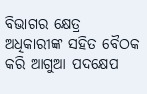ବିଭାଗର କ୍ଷେତ୍ର ଅଧିକାରୀଙ୍କ ସହିତ ବୈଠକ କରି ଆଗୁଆ ପଦକ୍ଷେପ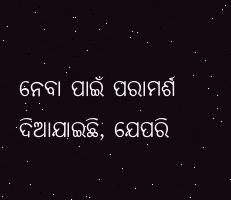ନେବା ପାଇଁ ପରାମର୍ଶ ଦିଆଯାଇଛି, ଯେପରି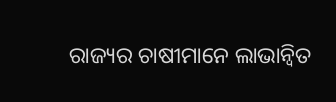ରାଜ୍ୟର ଚାଷୀମାନେ ଲାଭାନ୍ୱିତ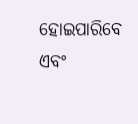ହୋଇପାରିବେ ଏବଂ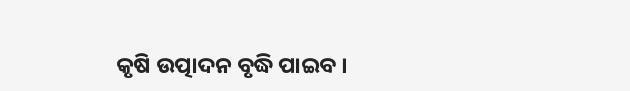କୃଷି ଉତ୍ପାଦନ ବୃଦ୍ଧି ପାଇବ ।